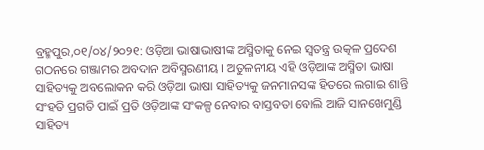ବ୍ରହ୍ମପୁର,୦୧/୦୪/୨୦୨୧: ଓଡ଼ିଆ ଭାଷାଭାଷୀଙ୍କ ଅସ୍ମିତାକୁ ନେଇ ସ୍ୱତନ୍ତ୍ର ଉତ୍କଳ ପ୍ରଦେଶ ଗଠନରେ ଗଞ୍ଜାମର ଅବଦାନ ଅବିସ୍ମରଣୀୟ । ଅତୁଳନୀୟ ଏହି ଓଡ଼ିଆଙ୍କ ଅସ୍ମିତା ଭାଷା ସାହିତ୍ୟକୁ ଅବଲୋକନ କରି ଓଡ଼ିଆ ଭାଷା ସାହିତ୍ୟକୁ ଜନମାନସଙ୍କ ହିତରେ ଲଗାଇ ଶାନ୍ତି ସଂହତି ପ୍ରଗତି ପାଇଁ ପ୍ରତି ଓଡ଼ିଆଙ୍କ ସଂକଳ୍ପ ନେବାର ବାସ୍ତବତା ବୋଲି ଆଜି ସାନଖେମୁଣ୍ଡି ସାହିତ୍ୟ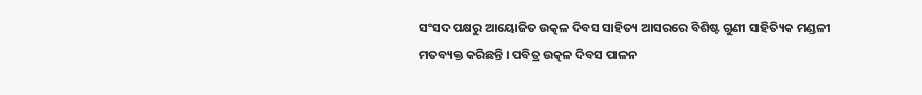ସଂସଦ ପକ୍ଷରୁ ଆୟୋଜିତ ଉତ୍କଳ ଦିବସ ସାହିତ୍ୟ ଆସରରେ ବିଶିଷ୍ଟ ଗୁଣୀ ସାହିତ୍ୟିକ ମଣ୍ଡଳୀ ମତବ୍ୟକ୍ତ କରିଛନ୍ତି । ପବିତ୍ର ଉତ୍କଳ ଦିବସ ପାଳନ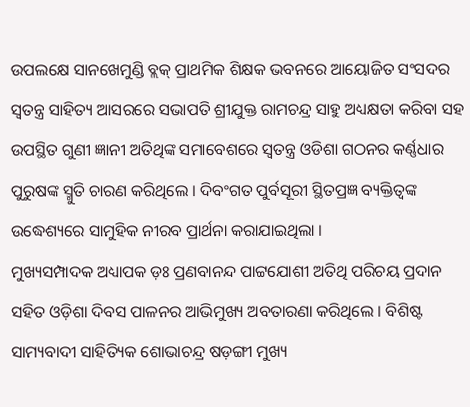ଉପଲକ୍ଷେ ସାନଖେମୁଣ୍ଡି ବ୍ଲକ୍ ପ୍ରାଥମିକ ଶିକ୍ଷକ ଭବନରେ ଆୟୋଜିତ ସଂସଦର ସ୍ଵତନ୍ତ୍ର ସାହିତ୍ୟ ଆସରରେ ସଭାପତି ଶ୍ରୀଯୁକ୍ତ ରାମଚନ୍ଦ୍ର ସାହୁ ଅଧ୍ୟକ୍ଷତା କରିବା ସହ ଉପସ୍ଥିତ ଗୁଣୀ ଜ୍ଞାନୀ ଅତିଥିଙ୍କ ସମାବେଶରେ ସ୍ୱତନ୍ତ୍ର ଓଡିଶା ଗଠନର କର୍ଣ୍ଣଧାର ପୁରୁଷଙ୍କ ସ୍ମୁତି ଚାରଣ କରିଥିଲେ । ଦିବଂଗତ ପୁର୍ବସୂରୀ ସ୍ଥିତପ୍ରଜ୍ଞ ବ୍ୟକ୍ତିତ୍ଵଙ୍କ ଉଦ୍ଧେଶ୍ୟରେ ସାମୁହିକ ନୀରବ ପ୍ରାର୍ଥନା କରାଯାଇଥିଲା ।
ମୁଖ୍ୟସମ୍ପାଦକ ଅଧ୍ୟାପକ ଡ଼ଃ ପ୍ରଣବାନନ୍ଦ ପାଟ୍ଟଯୋଶୀ ଅତିଥି ପରିଚୟ ପ୍ରଦାନ ସହିତ ଓଡ଼ିଶା ଦିବସ ପାଳନର ଆଭିମୁଖ୍ୟ ଅବତାରଣା କରିଥିଲେ । ବିଶିଷ୍ଟ ସାମ୍ୟବାଦୀ ସାହିତ୍ୟିକ ଶୋଭାଚନ୍ଦ୍ର ଷଡ଼ଙ୍ଗୀ ମୁଖ୍ୟ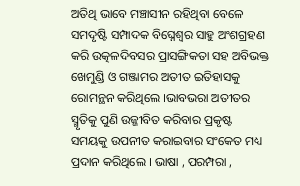ଅତିଥି ଭାବେ ମଞ୍ଚାସୀନ ରହିଥିବା ବେଳେ ସମଦୃଷ୍ଟି ସମ୍ପାଦକ ବିଘ୍ନେଶ୍ୱର ସାହୁ ଅଂଶଗ୍ରହଣ କରି ଉତ୍କଳଦିବସର ପ୍ରାସଙ୍ଗିକତା ସହ ଅବିଭକ୍ତ ଖେମୁଣ୍ଡି ଓ ଗଞ୍ଜାମର ଅତୀତ ଇତିହାସକୁ ରୋମନ୍ଥନ କରିଥିଲେ ।ଭାବଭରା ଅତୀତର ସ୍ମୃତିକୁ ପୁଣି ଉଜ୍ଜୀବିତ କରିବାର ପ୍ରକୃଷ୍ଟ ସମୟକୁ ଉପନୀତ କରାଇବାର ସଂକେତ ମଧ୍ୟ ପ୍ରଦାନ କରିଥିଲେ । ଭାଷା , ପରମ୍ପରା ,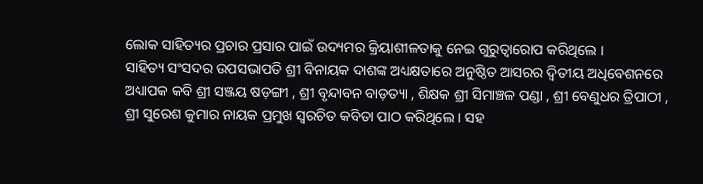ଲୋକ ସାହିତ୍ୟର ପ୍ରଚାର ପ୍ରସାର ପାଇଁ ଉଦ୍ୟମର କ୍ରିୟାଶୀଳତାକୁ ନେଇ ଗୁରୁତ୍ୱାରୋପ କରିଥିଲେ ।
ସାହିତ୍ୟ ସଂସଦର ଉପସଭାପତି ଶ୍ରୀ ବିନାୟକ ଦାଶଙ୍କ ଅଧ୍ୟକ୍ଷତାରେ ଅନୁଷ୍ଠିତ ଆସରର ଦ୍ଵିତୀୟ ଅଧିବେଶନରେ ଅଧ୍ୟାପକ କବି ଶ୍ରୀ ସଞ୍ଜୟ ଷଡ଼ଙ୍ଗୀ , ଶ୍ରୀ ବୃନ୍ଦାବନ ବାଡ଼ତ୍ୟା , ଶିକ୍ଷକ ଶ୍ରୀ ସିମାଞ୍ଚଳ ପଣ୍ଡା , ଶ୍ରୀ ବେଣୁଧର ତ୍ରିପାଠୀ , ଶ୍ରୀ ସୁରେଶ କୁମାର ନାୟକ ପ୍ରମୁଖ ସ୍ଵରଚିତ କବିତା ପାଠ କରିଥିଲେ । ସହ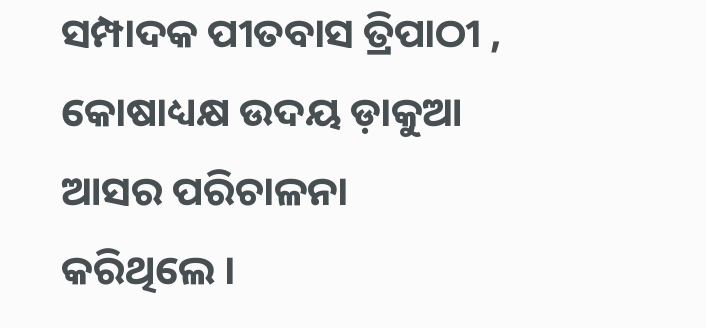ସମ୍ପାଦକ ପୀତବାସ ତ୍ରିପାଠୀ , କୋଷାଧ୍ୟକ୍ଷ ଉଦୟ ଡ଼ାକୁଆ ଆସର ପରିଚାଳନା କରିଥିଲେ ।